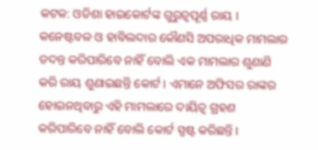କଟକ: ଓଡିଶା ହାଇକୋର୍ଟଙ୍କ ଗୁରୁତ୍ବପୂର୍ଣ୍ଣ ରାୟ । କନେଷ୍ଟବଳ ଓ ହାବିଲଦାର କୌଣସି ଅପରାଧିକ ମାମଲାର ତଦନ୍ତ କରିପାରିବେ ନାହିଁ ବୋଲି ଏକ ମାମଲାର ଶୁଣାଣି କରି ରାୟ ଶୁଣାଇଛନ୍ତି କୋର୍ଟ । ଏମାନେ ଅଫିସର ରାଙ୍କର ହୋଇନଥିବାରୁ ଏହି ମାମଲାରେ ଦାୟିତ୍ବ ଗ୍ରହଣ କରିପାରିବେ ନାହିଁ ବୋଲି କୋର୍ଟ ସ୍ପଷ୍ଟ କରିଛନ୍ତି ।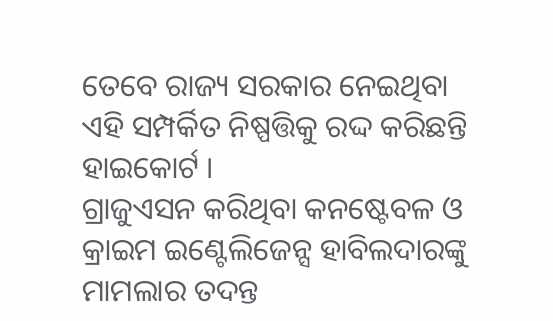ତେବେ ରାଜ୍ୟ ସରକାର ନେଇଥିବା ଏହି ସମ୍ପର୍କିତ ନିଷ୍ପତ୍ତିକୁ ରଦ୍ଦ କରିଛନ୍ତି ହାଇକୋର୍ଟ ।
ଗ୍ରାଜୁଏସନ କରିଥିବା କନଷ୍ଟେବଳ ଓ କ୍ରାଇମ ଇଣ୍ଟେଲିଜେନ୍ସ ହାବିଲଦାରଙ୍କୁ ମାମଲାର ତଦନ୍ତ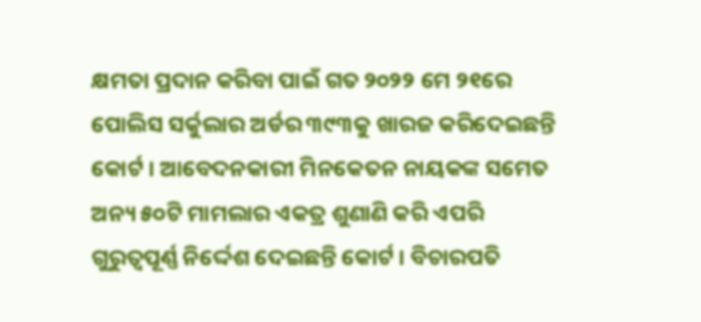କ୍ଷମତା ପ୍ରଦାନ କରିବା ପାଇଁ ଗତ ୨୦୨୨ ମେ ୨୧ରେ ପୋଲିସ ସର୍କୁଲାର ଅର୍ଡର ୩୯୩କୁ ଖାରଜ କରିଦେଇଛନ୍ତି କୋର୍ଟ । ଆବେଦନକାରୀ ମିନକେତନ ନାୟକଙ୍କ ସମେତ ଅନ୍ୟ ୫୦ଟି ମାମଲାର ଏକତ୍ର ଶୁଣାଣି କରି ଏପରି ଗୁରୁତ୍ବପୂର୍ଣ୍ଣ ନିର୍ଦ୍ଦେଶ ଦେଇଛନ୍ତି କୋର୍ଟ । ବିଚାରପତି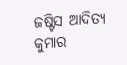ଜଷ୍ଟିସ ଆଦିତ୍ୟ କୁମାର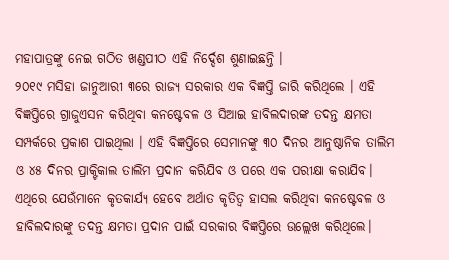ମହାପାତ୍ରଙ୍କୁ ନେଇ ଗଠିତ ଖଣ୍ଡପୀଠ ଏହି ନିର୍ଦ୍ଦେଶ ଶୁଣାଇଛନ୍ତି ।
୨୦୧୯ ମସିହା ଜାନୁଆରୀ ୩ରେ ରାଜ୍ୟ ସରକାର ଏକ ବିଜ୍ଞପ୍ତି ଜାରି କରିଥିଲେ । ଏହି ବିଜ୍ଞପ୍ତିରେ ଗ୍ରାଜୁଏସନ କରିଥିବା କନଷ୍ଟେବଳ ଓ ସିଆଇ ହାବିଲଦାରଙ୍କ ତଦନ୍ତ କ୍ଷମତା ସମ୍ପର୍କରେ ପ୍ରକାଶ ପାଇଥିଲା । ଏହି ବିଜ୍ଞପ୍ତିରେ ସେମାନଙ୍କୁ ୩୦ ଦିନର ଆନୁଷ୍ଠାନିକ ତାଲିମ ଓ ୪୫ ଦିନର ପ୍ରାକ୍ଟିକାଲ ତାଲିମ ପ୍ରଦାନ କରିଯିବ ଓ ପରେ ଏକ ପରୀକ୍ଷା କରାଯିବ। ଏଥିରେ ଯେଉଁମାନେ କୃତକାର୍ଯ୍ୟ ହେବେ ଅର୍ଥାତ କୃତିତ୍ବ ହାସଲ କରିଥିବା କନଷ୍ଟେବଳ ଓ ହାବିଲଦାରଙ୍କୁ ତଦନ୍ତ କ୍ଷମତା ପ୍ରଦାନ ପାଇଁ ସରକାର ବିଜ୍ଞପ୍ତିରେ ଉଲ୍ଲେଖ କରିଥିଲେ।